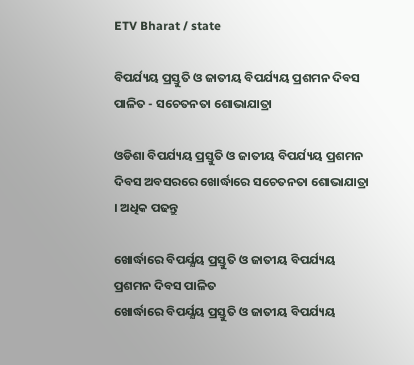ETV Bharat / state

ବିପର୍ଯ୍ୟୟ ପ୍ରସ୍ତୁତି ଓ ଜାତୀୟ ବିପର୍ଯ୍ୟୟ ପ୍ରଶମନ ଦିବସ ପାଳିତ - ସଚେତନତା ଶୋଭାଯାତ୍ରା

ଓଡିଶା ବିପର୍ଯ୍ୟୟ ପ୍ରସ୍ତୁତି ଓ ଜାତୀୟ ବିପର୍ଯ୍ୟୟ ପ୍ରଶମନ ଦିବସ ଅବସରରେ ଖୋର୍ଦ୍ଧାରେ ସଚେତନତା ଶୋଭାଯାତ୍ରା । ଅଧିକ ପଢନ୍ତୁ

ଖୋର୍ଦ୍ଧାରେ ବିପର୍ଯ୍ଯୟ ପ୍ରସ୍ତୁତି ଓ ଜାତୀୟ ବିପର୍ଯ୍ୟୟ ପ୍ରଶମନ ଦିବସ ପାଳିତ
ଖୋର୍ଦ୍ଧାରେ ବିପର୍ଯ୍ଯୟ ପ୍ରସ୍ତୁତି ଓ ଜାତୀୟ ବିପର୍ଯ୍ୟୟ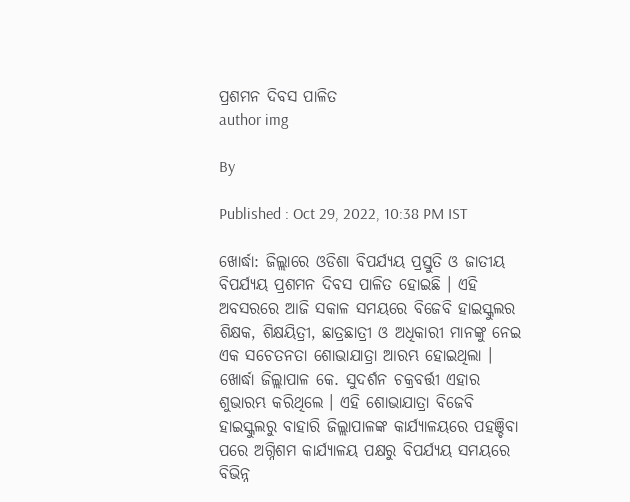ପ୍ରଶମନ ଦିବସ ପାଳିତ
author img

By

Published : Oct 29, 2022, 10:38 PM IST

ଖୋର୍ଦ୍ଧା: ଜିଲ୍ଲାରେ ଓଡିଶା ବିପର୍ଯ୍ଯୟ ପ୍ରସ୍ତୁତି ଓ ଜାତୀୟ ବିପର୍ଯ୍ୟୟ ପ୍ରଶମନ ଦିବସ ପାଳିତ ହୋଇଛି । ଏହି ଅବସରରେ ଆଜି ସକାଳ ସମୟରେ ବିଜେବି ହାଇସ୍କୁଲର ଶିକ୍ଷକ, ଶିକ୍ଷୟିତ୍ରୀ, ଛାତ୍ରଛାତ୍ରୀ ଓ ଅଧିକାରୀ ମାନଙ୍କୁ ନେଇ ଏକ ସଚେତନତା ଶୋଭାଯାତ୍ରା ଆରମ୍ଭ ହୋଇଥିଲା । ଖୋର୍ଦ୍ଧା ଜିଲ୍ଲାପାଳ କେ. ସୁଦର୍ଶନ ଚକ୍ରବର୍ତ୍ତୀ ଏହାର ଶୁଭାରମ୍ଭ କରିଥିଲେ । ଏହି ଶୋଭାଯାତ୍ରା ବିଜେବି ହାଇସ୍କୁଲରୁ ବାହାରି ଜିଲ୍ଲାପାଳଙ୍କ କାର୍ଯ୍ୟାଳୟରେ ପହଞ୍ଚିବା ପରେ ଅଗ୍ନିଶମ କାର୍ଯ୍ୟାଳୟ ପକ୍ଷରୁ ବିପର୍ଯ୍ୟୟ ସମୟରେ ବିଭିନ୍ନ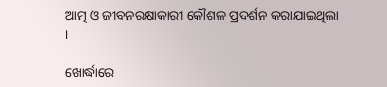ଆତ୍ମ ଓ ଜୀବନରକ୍ଷାକାରୀ କୌଶଳ ପ୍ରଦର୍ଶନ କରାଯାଇଥିଲା ।

ଖୋର୍ଦ୍ଧାରେ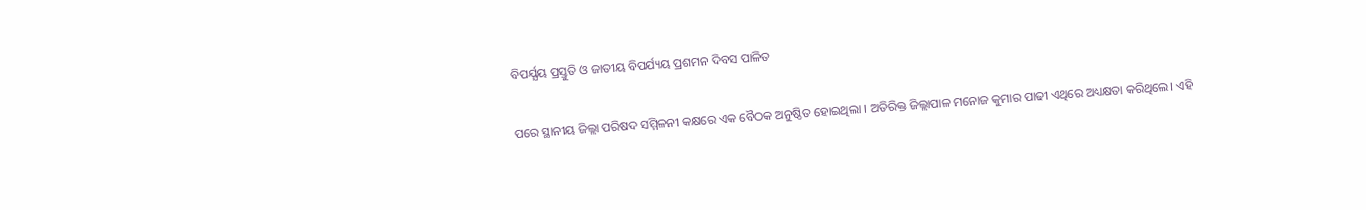ବିପର୍ଯ୍ଯୟ ପ୍ରସ୍ତୁତି ଓ ଜାତୀୟ ବିପର୍ଯ୍ୟୟ ପ୍ରଶମନ ଦିବସ ପାଳିତ

ପରେ ସ୍ଥାନୀୟ ଜିଲ୍ଲା ପରିଷଦ ସମ୍ମିଳନୀ କକ୍ଷରେ ଏକ ବୈଠକ ଅନୁଷ୍ଠିତ ହୋଇଥିଲା । ଅତିରିକ୍ତ ଜିଲ୍ଲାପାଳ ମନୋଜ କୁମାର ପାଢୀ ଏଥିରେ ଅଧ୍ୟକ୍ଷତା କରିଥିଲେ। ଏହି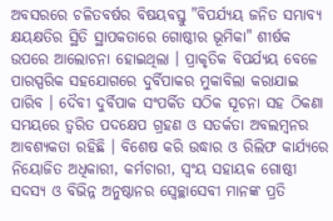ଅବସରରେ ଚଳିତବର୍ଷର ବିଷୟବସ୍ତୁ "ବିପର୍ଯ୍ୟୟ ଜନିତ ସମ୍ଭାବ୍ୟ କ୍ଷୟକ୍ଷତିର ସ୍ଥିତି ସ୍ଥାପକତାରେ ଗୋଷ୍ଠୀର ଭୂମିକା" ଶୀର୍ଷକ ଉପରେ ଆଲୋଚନା ହୋଇଥିଲା । ପ୍ରାକୃତିକ ବିପର୍ଯ୍ୟୟ ବେଳେ ପାରସ୍ପରିକ ସହଯୋଗରେ ଦୁର୍ବିପାକର ମୁକାବିଲା କରାଯାଇ ପାରିବ । ଦୈବୀ ଦୁର୍ବିପାକ ସଂପର୍କିତ ସଠିକ ସୂଚନା ସହ ଠିକଣା ସମୟରେ ତ୍ବରିତ ପଦକ୍ଷେପ ଗ୍ରହଣ ଓ ସତର୍କତା ଅବଲମ୍ବନର ଆବଶ୍ୟକତା ରହିଛି । ବିଶେଷ କରି ଉଦ୍ଧାର ଓ ରିଲିଫ କାର୍ଯ୍ୟରେ ନିୟୋଜିତ ଅଧିକାରୀ, କର୍ମଚାରୀ, ସ୍ବଂୟ ସହାୟକ ଗୋଷ୍ଠୀ ସଦସ୍ୟ ଓ ବିଭିନ୍ନ ଅନୁଷ୍ଠାନର ସ୍ବେଚ୍ଛାସେବୀ ମାନଙ୍କ ପ୍ରତି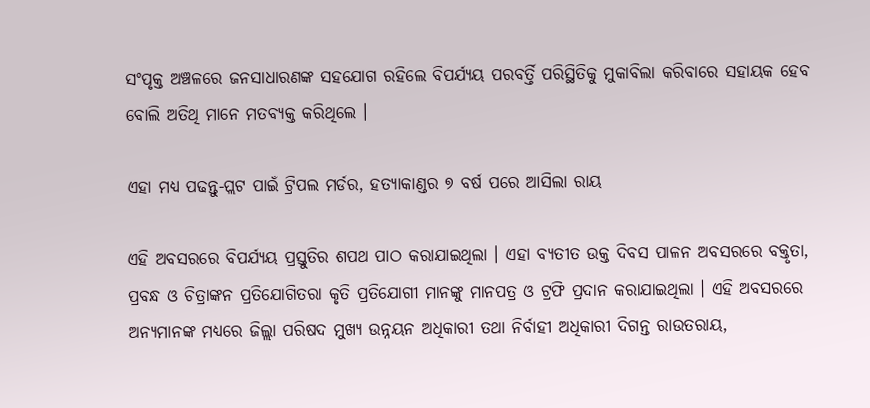ସଂପୃକ୍ତ ଅଞ୍ଚଳରେ ଜନସାଧାରଣଙ୍କ ସହଯୋଗ ରହିଲେ ବିପର୍ଯ୍ୟୟ ପରବର୍ତ୍ତି ପରିସ୍ଥିତିକୁ ମୁକାବିଲା କରିବାରେ ସହାୟକ ହେବ ବୋଲି ଅତିଥି ମାନେ ମତବ୍ୟକ୍ତ କରିଥିଲେ ।

ଏହା ମଧ୍ୟ ପଢନ୍ତୁ-ପ୍ଲଟ ପାଇଁ ଟ୍ରିପଲ ମର୍ଡର, ହତ୍ୟାକାଣ୍ଡର ୭ ବର୍ଷ ପରେ ଆସିଲା ରାୟ

ଏହି ଅବସରରେ ବିପର୍ଯ୍ୟୟ ପ୍ରସ୍ତୁତିର ଶପଥ ପାଠ କରାଯାଇଥିଲା । ଏହା ବ୍ୟତୀତ ଉକ୍ତ ଦିବସ ପାଳନ ଅବସରରେ ବକ୍ତୃତା, ପ୍ରବନ୍ଧ ଓ ଚିତ୍ରାଙ୍କନ ପ୍ରତିଯୋଗିତରା କୃତି ପ୍ରତିଯୋଗୀ ମାନଙ୍କୁ ମାନପତ୍ର ଓ ଟ୍ରଫି ପ୍ରଦାନ କରାଯାଇଥିଲା । ଏହି ଅବସରରେ ଅନ୍ୟମାନଙ୍କ ମଧ୍ୟରେ ଜିଲ୍ଲା ପରିଷଦ ମୁଖ୍ୟ ଉନ୍ନୟନ ଅଧିକାରୀ ତଥା ନିର୍ବାହୀ ଅଧିକାରୀ ଦିଗନ୍ତ ରାଉତରାୟ,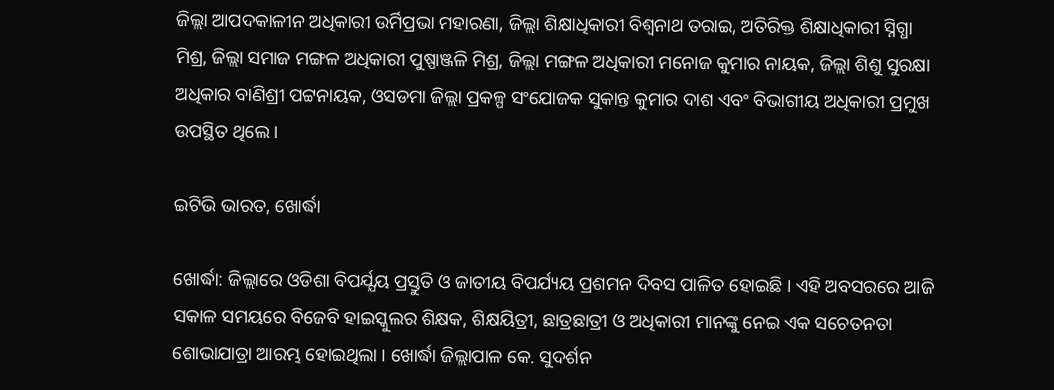ଜିଲ୍ଲା ଆପଦକାଳୀନ ଅଧିକାରୀ ଉର୍ମିପ୍ରଭା ମହାରଣା, ଜିଲ୍ଲା ଶିକ୍ଷାଧିକାରୀ ବିଶ୍ବନାଥ ତରାଇ, ଅତିରିକ୍ତ ଶିକ୍ଷାଧିକାରୀ ସ୍ନିଗ୍ଧା ମିଶ୍ର, ଜିଲ୍ଲା ସମାଜ ମଙ୍ଗଳ ଅଧିକାରୀ ପୁଷ୍ପାଞ୍ଜଳି ମିଶ୍ର, ଜିଲ୍ଲା ମଙ୍ଗଳ ଅଧିକାରୀ ମନୋଜ କୁମାର ନାୟକ, ଜିଲ୍ଲା ଶିଶୁ ସୁରକ୍ଷା ଅଧିକାର ବାଣିଶ୍ରୀ ପଟ୍ଟନାୟକ, ଓସଡମା ଜିଲ୍ଲା ପ୍ରକଳ୍ପ ସଂଯୋଜକ ସୁକାନ୍ତ କୁମାର ଦାଶ ଏବଂ ବିଭାଗୀୟ ଅଧିକାରୀ ପ୍ରମୁଖ ଉପସ୍ଥିତ ଥିଲେ ।

ଇଟିଭି ଭାରତ, ଖୋର୍ଦ୍ଧା

ଖୋର୍ଦ୍ଧା: ଜିଲ୍ଲାରେ ଓଡିଶା ବିପର୍ଯ୍ଯୟ ପ୍ରସ୍ତୁତି ଓ ଜାତୀୟ ବିପର୍ଯ୍ୟୟ ପ୍ରଶମନ ଦିବସ ପାଳିତ ହୋଇଛି । ଏହି ଅବସରରେ ଆଜି ସକାଳ ସମୟରେ ବିଜେବି ହାଇସ୍କୁଲର ଶିକ୍ଷକ, ଶିକ୍ଷୟିତ୍ରୀ, ଛାତ୍ରଛାତ୍ରୀ ଓ ଅଧିକାରୀ ମାନଙ୍କୁ ନେଇ ଏକ ସଚେତନତା ଶୋଭାଯାତ୍ରା ଆରମ୍ଭ ହୋଇଥିଲା । ଖୋର୍ଦ୍ଧା ଜିଲ୍ଲାପାଳ କେ. ସୁଦର୍ଶନ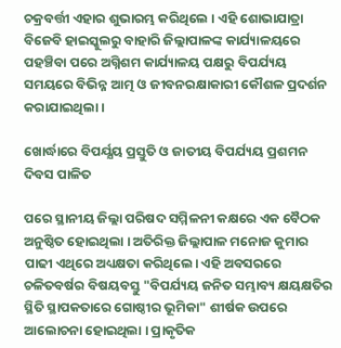ଚକ୍ରବର୍ତ୍ତୀ ଏହାର ଶୁଭାରମ୍ଭ କରିଥିଲେ । ଏହି ଶୋଭାଯାତ୍ରା ବିଜେବି ହାଇସ୍କୁଲରୁ ବାହାରି ଜିଲ୍ଲାପାଳଙ୍କ କାର୍ଯ୍ୟାଳୟରେ ପହଞ୍ଚିବା ପରେ ଅଗ୍ନିଶମ କାର୍ଯ୍ୟାଳୟ ପକ୍ଷରୁ ବିପର୍ଯ୍ୟୟ ସମୟରେ ବିଭିନ୍ନ ଆତ୍ମ ଓ ଜୀବନରକ୍ଷାକାରୀ କୌଶଳ ପ୍ରଦର୍ଶନ କରାଯାଇଥିଲା ।

ଖୋର୍ଦ୍ଧାରେ ବିପର୍ଯ୍ଯୟ ପ୍ରସ୍ତୁତି ଓ ଜାତୀୟ ବିପର୍ଯ୍ୟୟ ପ୍ରଶମନ ଦିବସ ପାଳିତ

ପରେ ସ୍ଥାନୀୟ ଜିଲ୍ଲା ପରିଷଦ ସମ୍ମିଳନୀ କକ୍ଷରେ ଏକ ବୈଠକ ଅନୁଷ୍ଠିତ ହୋଇଥିଲା । ଅତିରିକ୍ତ ଜିଲ୍ଲାପାଳ ମନୋଜ କୁମାର ପାଢୀ ଏଥିରେ ଅଧ୍ୟକ୍ଷତା କରିଥିଲେ। ଏହି ଅବସରରେ ଚଳିତବର୍ଷର ବିଷୟବସ୍ତୁ "ବିପର୍ଯ୍ୟୟ ଜନିତ ସମ୍ଭାବ୍ୟ କ୍ଷୟକ୍ଷତିର ସ୍ଥିତି ସ୍ଥାପକତାରେ ଗୋଷ୍ଠୀର ଭୂମିକା" ଶୀର୍ଷକ ଉପରେ ଆଲୋଚନା ହୋଇଥିଲା । ପ୍ରାକୃତିକ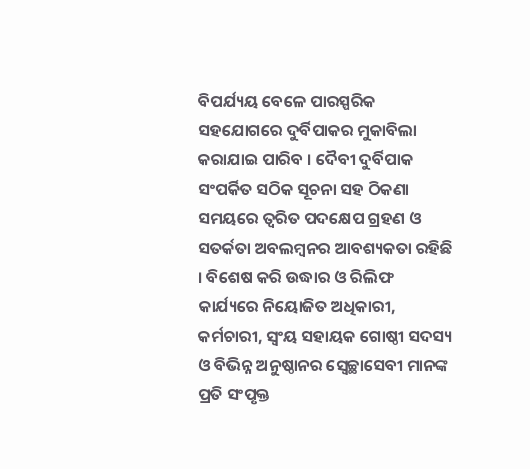ବିପର୍ଯ୍ୟୟ ବେଳେ ପାରସ୍ପରିକ ସହଯୋଗରେ ଦୁର୍ବିପାକର ମୁକାବିଲା କରାଯାଇ ପାରିବ । ଦୈବୀ ଦୁର୍ବିପାକ ସଂପର୍କିତ ସଠିକ ସୂଚନା ସହ ଠିକଣା ସମୟରେ ତ୍ବରିତ ପଦକ୍ଷେପ ଗ୍ରହଣ ଓ ସତର୍କତା ଅବଲମ୍ବନର ଆବଶ୍ୟକତା ରହିଛି । ବିଶେଷ କରି ଉଦ୍ଧାର ଓ ରିଲିଫ କାର୍ଯ୍ୟରେ ନିୟୋଜିତ ଅଧିକାରୀ, କର୍ମଚାରୀ, ସ୍ବଂୟ ସହାୟକ ଗୋଷ୍ଠୀ ସଦସ୍ୟ ଓ ବିଭିନ୍ନ ଅନୁଷ୍ଠାନର ସ୍ବେଚ୍ଛାସେବୀ ମାନଙ୍କ ପ୍ରତି ସଂପୃକ୍ତ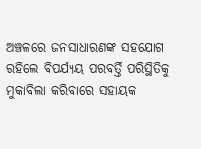ଅଞ୍ଚଳରେ ଜନସାଧାରଣଙ୍କ ସହଯୋଗ ରହିଲେ ବିପର୍ଯ୍ୟୟ ପରବର୍ତ୍ତି ପରିସ୍ଥିତିକୁ ମୁକାବିଲା କରିବାରେ ସହାୟକ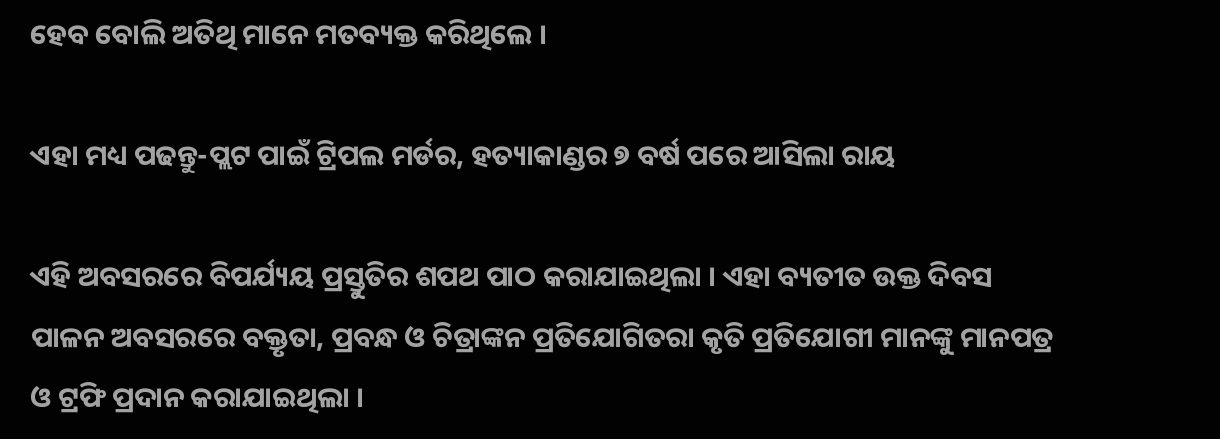ହେବ ବୋଲି ଅତିଥି ମାନେ ମତବ୍ୟକ୍ତ କରିଥିଲେ ।

ଏହା ମଧ୍ୟ ପଢନ୍ତୁ-ପ୍ଲଟ ପାଇଁ ଟ୍ରିପଲ ମର୍ଡର, ହତ୍ୟାକାଣ୍ଡର ୭ ବର୍ଷ ପରେ ଆସିଲା ରାୟ

ଏହି ଅବସରରେ ବିପର୍ଯ୍ୟୟ ପ୍ରସ୍ତୁତିର ଶପଥ ପାଠ କରାଯାଇଥିଲା । ଏହା ବ୍ୟତୀତ ଉକ୍ତ ଦିବସ ପାଳନ ଅବସରରେ ବକ୍ତୃତା, ପ୍ରବନ୍ଧ ଓ ଚିତ୍ରାଙ୍କନ ପ୍ରତିଯୋଗିତରା କୃତି ପ୍ରତିଯୋଗୀ ମାନଙ୍କୁ ମାନପତ୍ର ଓ ଟ୍ରଫି ପ୍ରଦାନ କରାଯାଇଥିଲା ।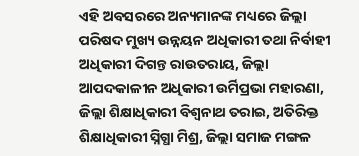ଏହି ଅବସରରେ ଅନ୍ୟମାନଙ୍କ ମଧ୍ୟରେ ଜିଲ୍ଲା ପରିଷଦ ମୁଖ୍ୟ ଉନ୍ନୟନ ଅଧିକାରୀ ତଥା ନିର୍ବାହୀ ଅଧିକାରୀ ଦିଗନ୍ତ ରାଉତରାୟ, ଜିଲ୍ଲା ଆପଦକାଳୀନ ଅଧିକାରୀ ଉର୍ମିପ୍ରଭା ମହାରଣା, ଜିଲ୍ଲା ଶିକ୍ଷାଧିକାରୀ ବିଶ୍ବନାଥ ତରାଇ, ଅତିରିକ୍ତ ଶିକ୍ଷାଧିକାରୀ ସ୍ନିଗ୍ଧା ମିଶ୍ର, ଜିଲ୍ଲା ସମାଜ ମଙ୍ଗଳ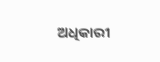ଅଧିକାରୀ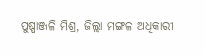ପୁଷ୍ପାଞ୍ଜଳି ମିଶ୍ର, ଜିଲ୍ଲା ମଙ୍ଗଳ ଅଧିକାରୀ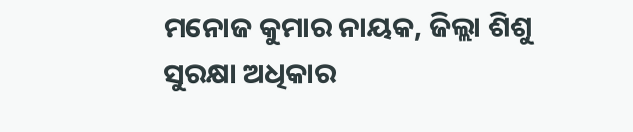ମନୋଜ କୁମାର ନାୟକ, ଜିଲ୍ଲା ଶିଶୁ ସୁରକ୍ଷା ଅଧିକାର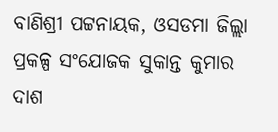ବାଣିଶ୍ରୀ ପଟ୍ଟନାୟକ, ଓସଡମା ଜିଲ୍ଲା ପ୍ରକଳ୍ପ ସଂଯୋଜକ ସୁକାନ୍ତ କୁମାର ଦାଶ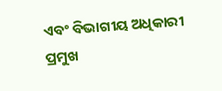ଏବଂ ବିଭାଗୀୟ ଅଧିକାରୀ ପ୍ରମୁଖ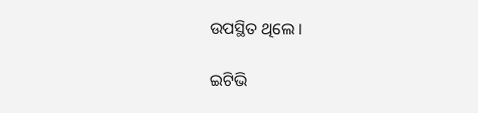ଉପସ୍ଥିତ ଥିଲେ ।

ଇଟିଭି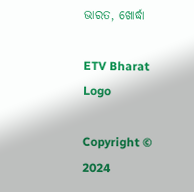ଭାରତ, ଖୋର୍ଦ୍ଧା

ETV Bharat Logo

Copyright © 2024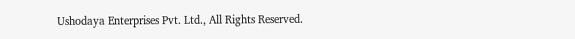Ushodaya Enterprises Pvt. Ltd., All Rights Reserved.